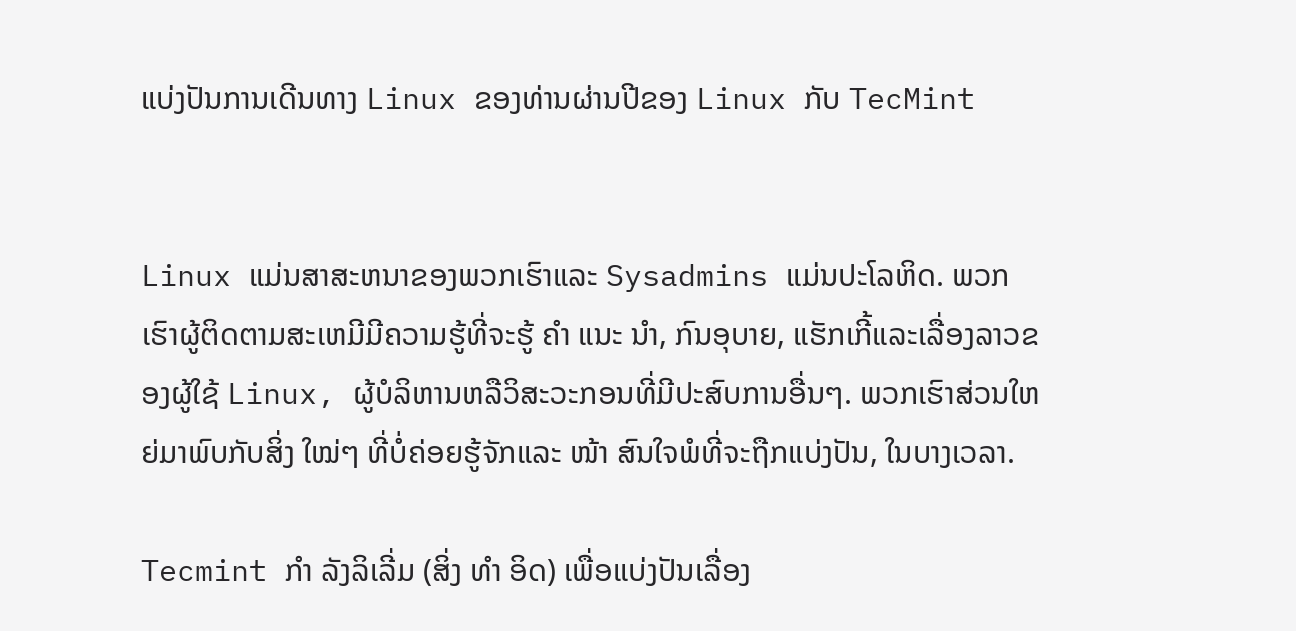ແບ່ງປັນການເດີນທາງ Linux ຂອງທ່ານຜ່ານປີຂອງ Linux ກັບ TecMint


Linux ແມ່ນສາສະຫນາຂອງພວກເຮົາແລະ Sysadmins ແມ່ນປະໂລຫິດ. ພວກເຮົາຜູ້ຕິດຕາມສະເຫມີມີຄວາມຮູ້ທີ່ຈະຮູ້ ຄຳ ແນະ ນຳ, ກົນອຸບາຍ, ແຮັກເກີ້ແລະເລື່ອງລາວຂອງຜູ້ໃຊ້ Linux, ຜູ້ບໍລິຫານຫລືວິສະວະກອນທີ່ມີປະສົບການອື່ນໆ. ພວກເຮົາສ່ວນໃຫຍ່ມາພົບກັບສິ່ງ ໃໝ່ໆ ທີ່ບໍ່ຄ່ອຍຮູ້ຈັກແລະ ໜ້າ ສົນໃຈພໍທີ່ຈະຖືກແບ່ງປັນ, ໃນບາງເວລາ.

Tecmint ກຳ ລັງລິເລີ່ມ (ສິ່ງ ທຳ ອິດ) ເພື່ອແບ່ງປັນເລື່ອງ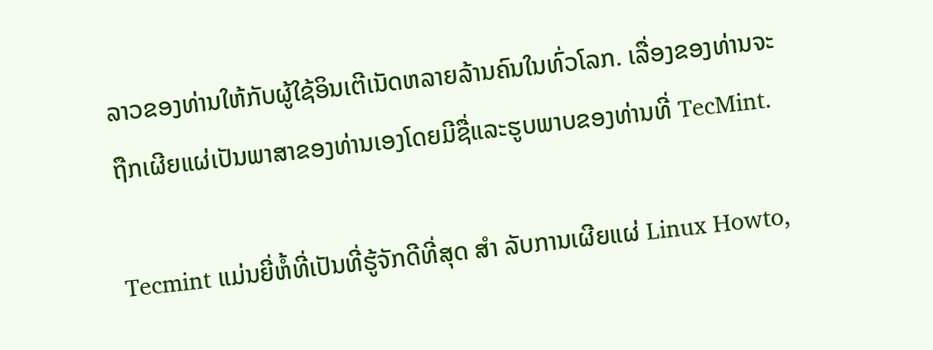ລາວຂອງທ່ານໃຫ້ກັບຜູ້ໃຊ້ອິນເຕີເນັດຫລາຍລ້ານຄົນໃນທົ່ວໂລກ. ເລື່ອງຂອງທ່ານຈະຖືກເຜີຍແຜ່ເປັນພາສາຂອງທ່ານເອງໂດຍມີຊື່ແລະຮູບພາບຂອງທ່ານທີ່ TecMint.

Tecmint ແມ່ນຍີ່ຫໍ້ທີ່ເປັນທີ່ຮູ້ຈັກດີທີ່ສຸດ ສຳ ລັບການເຜີຍແຜ່ Linux Howto,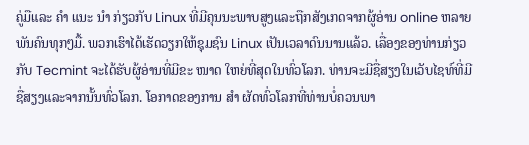ຄູ່ມືແລະ ຄຳ ແນະ ນຳ ກ່ຽວກັບ Linux ທີ່ມີຄຸນນະພາບສູງແລະຖືກສັງເກດຈາກຜູ້ອ່ານ online ຫລາຍພັນຄົນທຸກໆມື້. ພວກເຮົາໄດ້ເຮັດວຽກໃຫ້ຊຸມຊົນ Linux ເປັນເວລາດົນນານແລ້ວ. ເລື່ອງຂອງທ່ານກ່ຽວກັບ Tecmint ຈະໄດ້ຮັບຜູ້ອ່ານທີ່ມີຂະ ໜາດ ໃຫຍ່ທີ່ສຸດໃນທົ່ວໂລກ. ທ່ານຈະມີຊື່ສຽງໃນເວັບໄຊທ໌ທີ່ມີຊື່ສຽງແລະຈາກນັ້ນທົ່ວໂລກ. ໂອກາດຂອງການ ສຳ ຜັດທົ່ວໂລກທີ່ທ່ານບໍ່ຄວນພາ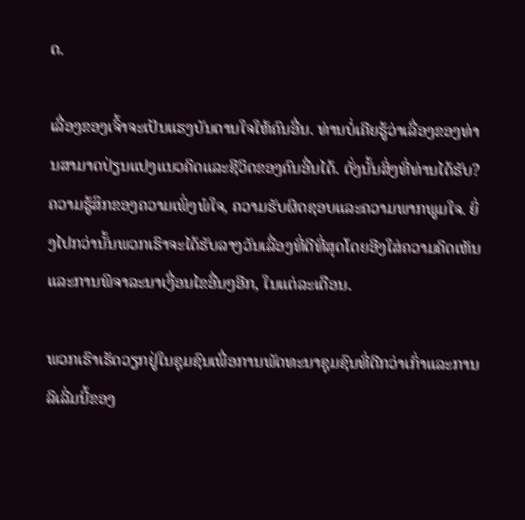ດ.

ເລື່ອງຂອງເຈົ້າຈະເປັນແຮງບັນດານໃຈໃຫ້ຄົນອື່ນ. ທ່ານບໍ່ເຄີຍຮູ້ວ່າເລື່ອງຂອງທ່ານສາມາດປ່ຽນແປງແນວຄິດແລະຊີວິດຂອງຄົນອື່ນໄດ້. ດັ່ງນັ້ນສິ່ງທີ່ທ່ານໄດ້ຮັບ? ຄວາມຮູ້ສຶກຂອງຄວາມເພິ່ງພໍໃຈ, ຄວາມຮັບຜິດຊອບແລະຄວາມພາກພູມໃຈ. ຍິ່ງໄປກວ່ານັ້ນພວກເຮົາຈະໄດ້ຮັບລາງວັນເລື່ອງທີ່ດີທີ່ສຸດໂດຍອີງໃສ່ຄວາມຄິດເຫັນແລະການພິຈາລະນາເງື່ອນໄຂອື່ນໆອີກ, ໃນແຕ່ລະເດືອນ.

ພວກເຮົາເຮັດວຽກຢູ່ໃນຊຸມຊົນເພື່ອການພັດທະນາຊຸມຊົນທີ່ດີກວ່າເກົ່າແລະການລິເລີ່ມນີ້ຂອງ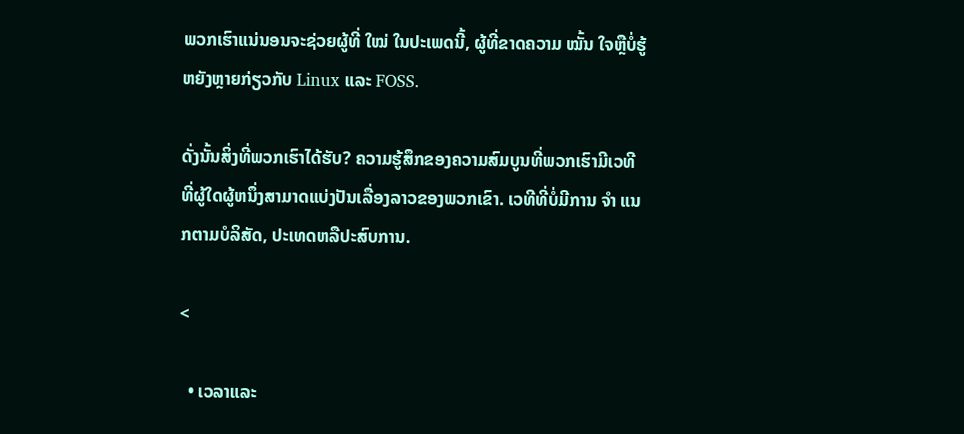ພວກເຮົາແນ່ນອນຈະຊ່ວຍຜູ້ທີ່ ໃໝ່ ໃນປະເພດນີ້, ຜູ້ທີ່ຂາດຄວາມ ໝັ້ນ ໃຈຫຼືບໍ່ຮູ້ຫຍັງຫຼາຍກ່ຽວກັບ Linux ແລະ FOSS.

ດັ່ງນັ້ນສິ່ງທີ່ພວກເຮົາໄດ້ຮັບ? ຄວາມຮູ້ສຶກຂອງຄວາມສົມບູນທີ່ພວກເຮົາມີເວທີທີ່ຜູ້ໃດຜູ້ຫນຶ່ງສາມາດແບ່ງປັນເລື່ອງລາວຂອງພວກເຂົາ. ເວທີທີ່ບໍ່ມີການ ຈຳ ແນກຕາມບໍລິສັດ, ປະເທດຫລືປະສົບການ.

<

  • ເວລາແລະ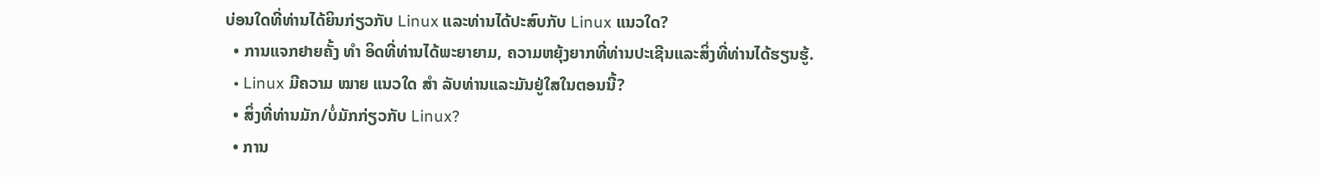ບ່ອນໃດທີ່ທ່ານໄດ້ຍິນກ່ຽວກັບ Linux ແລະທ່ານໄດ້ປະສົບກັບ Linux ແນວໃດ?
  • ການແຈກຢາຍຄັ້ງ ທຳ ອິດທີ່ທ່ານໄດ້ພະຍາຍາມ, ຄວາມຫຍຸ້ງຍາກທີ່ທ່ານປະເຊີນແລະສິ່ງທີ່ທ່ານໄດ້ຮຽນຮູ້.
  • Linux ມີຄວາມ ໝາຍ ແນວໃດ ສຳ ລັບທ່ານແລະມັນຢູ່ໃສໃນຕອນນີ້?
  • ສິ່ງທີ່ທ່ານມັກ/ບໍ່ມັກກ່ຽວກັບ Linux?
  • ການ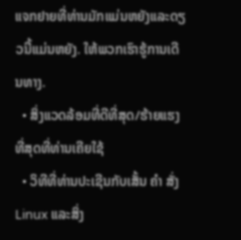ແຈກຢາຍທີ່ທ່ານມັກແມ່ນຫຍັງແລະດຽວນີ້ແມ່ນຫຍັງ. ໃຫ້ພວກເຮົາຮູ້ການເດີນທາງ.
  • ສິ່ງແວດລ້ອມທີ່ດີທີ່ສຸດ/ຮ້າຍແຮງທີ່ສຸດທີ່ທ່ານເຄີຍໃຊ້
  • ວິທີທີ່ທ່ານປະເຊີນກັບເສັ້ນ ຄຳ ສັ່ງ Linux ແລະສິ່ງ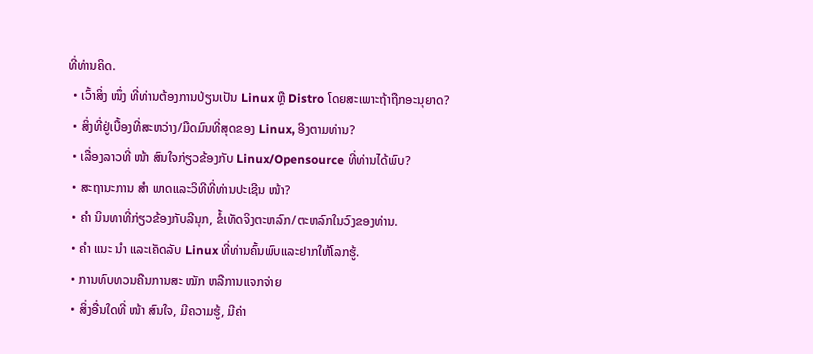ທີ່ທ່ານຄິດ.
  • ເວົ້າສິ່ງ ໜຶ່ງ ທີ່ທ່ານຕ້ອງການປ່ຽນເປັນ Linux ຫຼື Distro ໂດຍສະເພາະຖ້າຖືກອະນຸຍາດ?
  • ສິ່ງທີ່ຢູ່ເບື້ອງທີ່ສະຫວ່າງ/ມືດມົນທີ່ສຸດຂອງ Linux, ອີງຕາມທ່ານ?
  • ເລື່ອງລາວທີ່ ໜ້າ ສົນໃຈກ່ຽວຂ້ອງກັບ Linux/Opensource ທີ່ທ່ານໄດ້ພົບ?
  • ສະຖານະການ ສຳ ພາດແລະວິທີທີ່ທ່ານປະເຊີນ ໜ້າ?
  • ຄຳ ນິນທາທີ່ກ່ຽວຂ້ອງກັບລີນຸກ, ຂໍ້ເທັດຈິງຕະຫລົກ/ຕະຫລົກໃນວົງຂອງທ່ານ.
  • ຄຳ ແນະ ນຳ ແລະເຄັດລັບ Linux ທີ່ທ່ານຄົ້ນພົບແລະຢາກໃຫ້ໂລກຮູ້.
  • ການທົບທວນຄືນການສະ ໝັກ ຫລືການແຈກຈ່າຍ
  • ສິ່ງອື່ນໃດທີ່ ໜ້າ ສົນໃຈ, ມີຄວາມຮູ້, ມີຄ່າ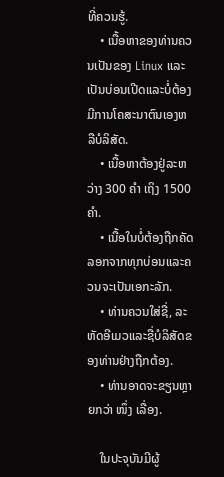ທີ່ຄວນຮູ້.
    • ເນື້ອຫາຂອງທ່ານຄວນເປັນຂອງ Linux ແລະເປັນບ່ອນເປີດແລະບໍ່ຕ້ອງມີການໂຄສະນາຕົນເອງຫລືບໍລິສັດ.
    • ເນື້ອຫາຕ້ອງຢູ່ລະຫວ່າງ 300 ຄຳ ເຖິງ 1500 ຄຳ.
    • ເນື້ອໃນບໍ່ຕ້ອງຖືກຄັດລອກຈາກທຸກບ່ອນແລະຄວນຈະເປັນເອກະລັກ.
    • ທ່ານຄວນໃສ່ຊື່, ລະຫັດອີເມວແລະຊື່ບໍລິສັດຂອງທ່ານຢ່າງຖືກຕ້ອງ.
    • ທ່ານອາດຈະຂຽນຫຼາຍກວ່າ ໜຶ່ງ ເລື່ອງ.

    ໃນປະຈຸບັນມີຜູ້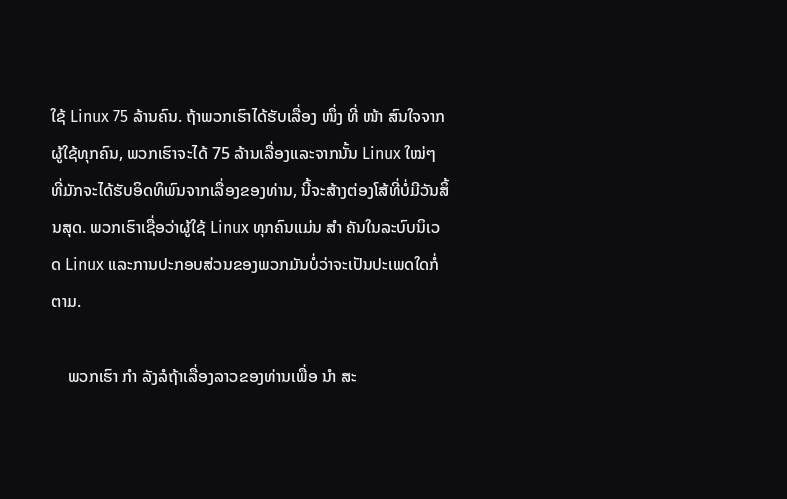ໃຊ້ Linux 75 ລ້ານຄົນ. ຖ້າພວກເຮົາໄດ້ຮັບເລື່ອງ ໜຶ່ງ ທີ່ ໜ້າ ສົນໃຈຈາກຜູ້ໃຊ້ທຸກຄົນ, ພວກເຮົາຈະໄດ້ 75 ລ້ານເລື່ອງແລະຈາກນັ້ນ Linux ໃໝ່ໆ ທີ່ມັກຈະໄດ້ຮັບອິດທິພົນຈາກເລື່ອງຂອງທ່ານ, ນີ້ຈະສ້າງຕ່ອງໂສ້ທີ່ບໍ່ມີວັນສິ້ນສຸດ. ພວກເຮົາເຊື່ອວ່າຜູ້ໃຊ້ Linux ທຸກຄົນແມ່ນ ສຳ ຄັນໃນລະບົບນິເວດ Linux ແລະການປະກອບສ່ວນຂອງພວກມັນບໍ່ວ່າຈະເປັນປະເພດໃດກໍ່ຕາມ.

    ພວກເຮົາ ກຳ ລັງລໍຖ້າເລື່ອງລາວຂອງທ່ານເພື່ອ ນຳ ສະ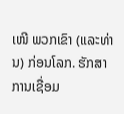ເໜີ ພວກເຂົາ (ແລະທ່ານ) ກ່ອນໂລກ. ຮັກສາການເຊື່ອມ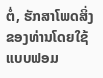ຕໍ່, ຮັກສາໂພດສິ່ງຂອງທ່ານໂດຍໃຊ້ແບບຟອມ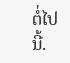ຕໍ່ໄປນີ້.